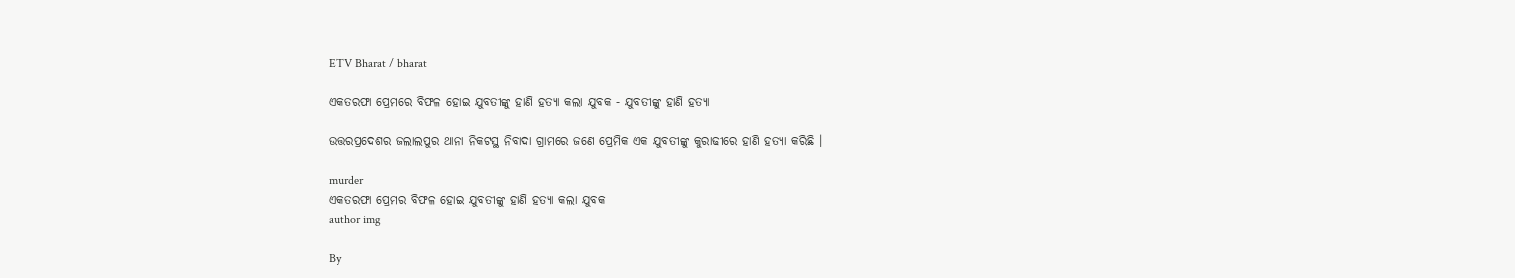ETV Bharat / bharat

ଏକତରଫା ପ୍ରେମରେ ବିଫଳ ହୋଇ ଯୁବତୀଙ୍କୁ ହାଣି ହତ୍ୟା କଲା ଯୁବକ - ଯୁବତୀଙ୍କୁ ହାଣି ହତ୍ୟା

ଉତ୍ତରପ୍ରଦେଶର ଜଲାଲପୁର ଥାନା ନିକଟସ୍ଥ ନିବାଦା ଗ୍ରାମରେ ଜଣେ ପ୍ରେମିକ ଏକ ଯୁବତୀଙ୍କୁ କୁରାଢୀରେ ହାଣି ହତ୍ୟା କରିଛି ।

murder
ଏକତରଫା ପ୍ରେମର ବିଫଳ ହୋଇ ଯୁବତୀଙ୍କୁ ହାଣି ହତ୍ୟା କଲା ଯୁବକ
author img

By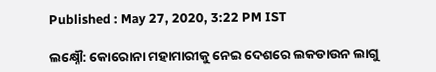Published : May 27, 2020, 3:22 PM IST

ଲକ୍ଷ୍ନୌ: କୋରୋନା ମହାମାରୀକୁ ନେଇ ଦେଶରେ ଲକଡାଉନ ଲାଗୁ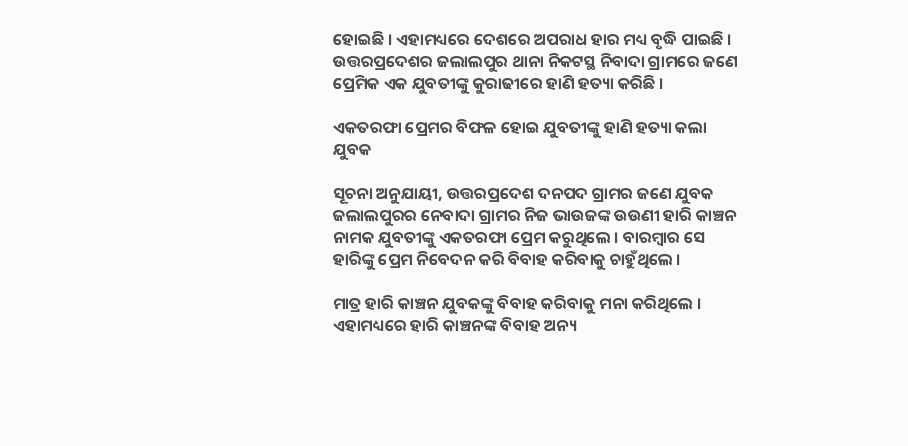ହୋଇଛି । ଏହାମଧ୍ୟରେ ଦେଶରେ ଅପରାଧ ହାର ମଧ୍ୟ ବୃଦ୍ଧି ପାଇଛି । ଉତ୍ତରପ୍ରଦେଶର ଜଲାଲପୁର ଥାନା ନିକଟସ୍ଥ ନିବାଦା ଗ୍ରାମରେ ଜଣେ ପ୍ରେମିକ ଏକ ଯୁବତୀଙ୍କୁ କୁରାଢୀରେ ହାଣି ହତ୍ୟା କରିଛି ।

ଏକତରଫା ପ୍ରେମର ବିଫଳ ହୋଇ ଯୁବତୀଙ୍କୁ ହାଣି ହତ୍ୟା କଲା ଯୁବକ

ସୂଚନା ଅନୁଯାୟୀ, ଉତ୍ତରପ୍ରଦେଶ ଦନପଦ ଗ୍ରାମର ଜଣେ ଯୁବକ ଜଲାଲପୁରର ନେବାଦା ଗ୍ରାମର ନିଜ ଭାଉଜଙ୍କ ଉଉଣୀ ହାରି କାଞ୍ଚନ ନାମକ ଯୁବତୀଙ୍କୁ ଏକତରଫା ପ୍ରେମ କରୁଥିଲେ । ବାରମ୍ବାର ସେ ହାରିଙ୍କୁ ପ୍ରେମ ନିବେଦନ କରି ବିବାହ କରିବାକୁ ଚାହୁଁଥିଲେ ।

ମାତ୍ର ହାରି କାଞ୍ଚନ ଯୁବକଙ୍କୁ ବିବାହ କରିବାକୁ ମନା କରିଥିଲେ । ଏହାମଧ୍ୟରେ ହାରି କାଞ୍ଚନଙ୍କ ବିବାହ ଅନ୍ୟ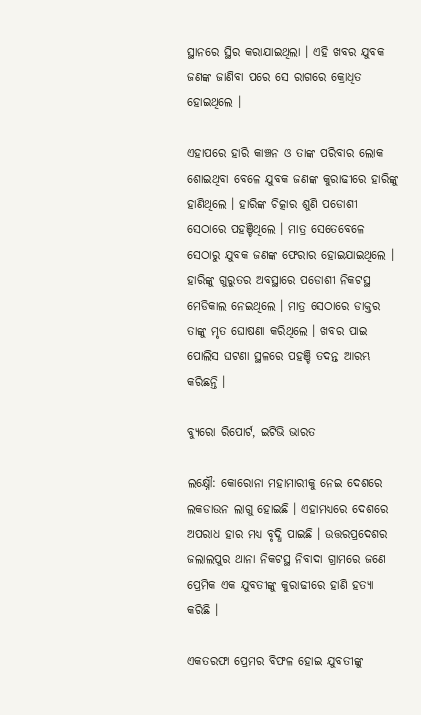ସ୍ଥାନରେ ସ୍ଥିର କରାଯାଇଥିଲା । ଏହି ଖବର ଯୁବକ ଜଣଙ୍କ ଜାଣିବା ପରେ ସେ ରାଗରେ କ୍ରୋଧିତ ହୋଇଥିଲେ ।

ଏହାପରେ ହାରି କାଞ୍ଚନ ଓ ତାଙ୍କ ପରିବାର ଲୋକ ଶୋଇଥିବା ବେଳେ ଯୁବକ ଜଣଙ୍କ କୁରାଢୀରେ ହାରିଙ୍କୁ ହାଣିଥିଲେ । ହାରିଙ୍କ ଚିତ୍କାର ଶୁଣି ପଡୋଶୀ ସେଠାରେ ପହଞ୍ଚିଥିଲେ । ମାତ୍ର ସେତେବେଳେ ସେଠାରୁ ଯୁବକ ଜଣଙ୍କ ଫେରାର ହୋଇଯାଇଥିଲେ । ହାରିଙ୍କୁ ଗୁରୁତର ଅବସ୍ଥାରେ ପଡୋଶୀ ନିକଟସ୍ଥ ମେଡିକାଲ ନେଇଥିଲେ । ମାତ୍ର ସେଠାରେ ଡାକ୍ତର ତାଙ୍କୁ ମୃତ ଘୋଷଣା କରିଥିଲେ । ଖବର ପାଇ ପୋଲିସ ଘଟଣା ସ୍ଥଳରେ ପହଞ୍ଚି ତଦନ୍ତ ଆରମ୍ଭ କରିଛନ୍ତି ।

ବ୍ୟୁରୋ ରିପୋର୍ଟ, ଇଟିଭି ଭାରତ

ଲକ୍ଷ୍ନୌ: କୋରୋନା ମହାମାରୀକୁ ନେଇ ଦେଶରେ ଲକଡାଉନ ଲାଗୁ ହୋଇଛି । ଏହାମଧ୍ୟରେ ଦେଶରେ ଅପରାଧ ହାର ମଧ୍ୟ ବୃଦ୍ଧି ପାଇଛି । ଉତ୍ତରପ୍ରଦେଶର ଜଲାଲପୁର ଥାନା ନିକଟସ୍ଥ ନିବାଦା ଗ୍ରାମରେ ଜଣେ ପ୍ରେମିକ ଏକ ଯୁବତୀଙ୍କୁ କୁରାଢୀରେ ହାଣି ହତ୍ୟା କରିଛି ।

ଏକତରଫା ପ୍ରେମର ବିଫଳ ହୋଇ ଯୁବତୀଙ୍କୁ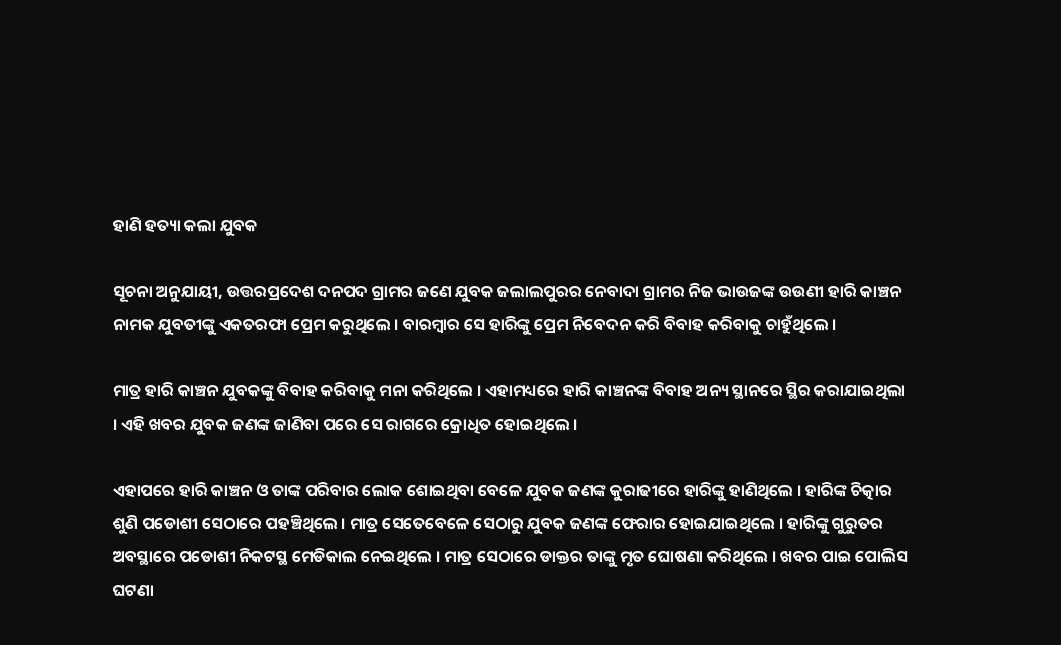ହାଣି ହତ୍ୟା କଲା ଯୁବକ

ସୂଚନା ଅନୁଯାୟୀ, ଉତ୍ତରପ୍ରଦେଶ ଦନପଦ ଗ୍ରାମର ଜଣେ ଯୁବକ ଜଲାଲପୁରର ନେବାଦା ଗ୍ରାମର ନିଜ ଭାଉଜଙ୍କ ଉଉଣୀ ହାରି କାଞ୍ଚନ ନାମକ ଯୁବତୀଙ୍କୁ ଏକତରଫା ପ୍ରେମ କରୁଥିଲେ । ବାରମ୍ବାର ସେ ହାରିଙ୍କୁ ପ୍ରେମ ନିବେଦନ କରି ବିବାହ କରିବାକୁ ଚାହୁଁଥିଲେ ।

ମାତ୍ର ହାରି କାଞ୍ଚନ ଯୁବକଙ୍କୁ ବିବାହ କରିବାକୁ ମନା କରିଥିଲେ । ଏହାମଧ୍ୟରେ ହାରି କାଞ୍ଚନଙ୍କ ବିବାହ ଅନ୍ୟ ସ୍ଥାନରେ ସ୍ଥିର କରାଯାଇଥିଲା । ଏହି ଖବର ଯୁବକ ଜଣଙ୍କ ଜାଣିବା ପରେ ସେ ରାଗରେ କ୍ରୋଧିତ ହୋଇଥିଲେ ।

ଏହାପରେ ହାରି କାଞ୍ଚନ ଓ ତାଙ୍କ ପରିବାର ଲୋକ ଶୋଇଥିବା ବେଳେ ଯୁବକ ଜଣଙ୍କ କୁରାଢୀରେ ହାରିଙ୍କୁ ହାଣିଥିଲେ । ହାରିଙ୍କ ଚିତ୍କାର ଶୁଣି ପଡୋଶୀ ସେଠାରେ ପହଞ୍ଚିଥିଲେ । ମାତ୍ର ସେତେବେଳେ ସେଠାରୁ ଯୁବକ ଜଣଙ୍କ ଫେରାର ହୋଇଯାଇଥିଲେ । ହାରିଙ୍କୁ ଗୁରୁତର ଅବସ୍ଥାରେ ପଡୋଶୀ ନିକଟସ୍ଥ ମେଡିକାଲ ନେଇଥିଲେ । ମାତ୍ର ସେଠାରେ ଡାକ୍ତର ତାଙ୍କୁ ମୃତ ଘୋଷଣା କରିଥିଲେ । ଖବର ପାଇ ପୋଲିସ ଘଟଣା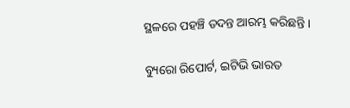ସ୍ଥଳରେ ପହଞ୍ଚି ତଦନ୍ତ ଆରମ୍ଭ କରିଛନ୍ତି ।

ବ୍ୟୁରୋ ରିପୋର୍ଟ, ଇଟିଭି ଭାରତ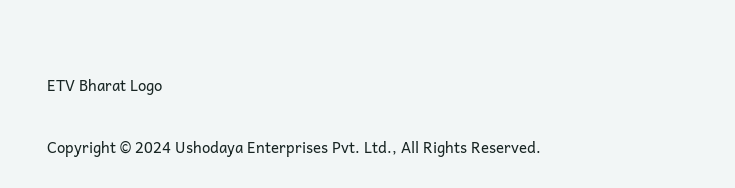ETV Bharat Logo

Copyright © 2024 Ushodaya Enterprises Pvt. Ltd., All Rights Reserved.